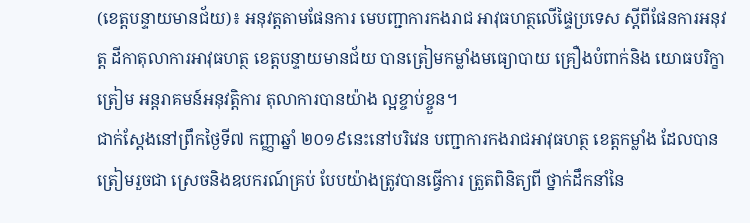(ខេត្តបន្ទាយមានជ័យ)៖ អនុវត្តតាមផែនការ មេបញ្ជាការកងរាជ អាវុធហត្ថលើផ្ទៃប្រទេស ស្តីពីផែនការអនុវត្ត ដីកាតុលាការអាវុធហត្ថ ខេត្តបន្ទាយមានជ័យ បានត្រៀមកម្លាំងមធ្យោបាយ គ្រឿងបំពាក់និង យោធបរិក្ខាត្រៀម អន្តរាគមន៍អនុវត្តិការ តុលាការបានយ៉ាង ល្អខ្ចាប់ខ្ចួន។
ជាក់ស្តែងនៅព្រឹកថ្ងៃទី៧ កញ្ញាឆ្នាំ ២០១៩នេះនៅបរិវេន បញ្ជាការកងរាជអាវុធហត្ថ ខេត្តកម្លាំង ដែលបានត្រៀមរួចជា ស្រេចនិងឧបករណ៍គ្រប់ បែបយ៉ាងត្រូវបានធ្វើការ ត្រួតពិនិត្យពី ថ្នាក់ដឹកនាំនៃ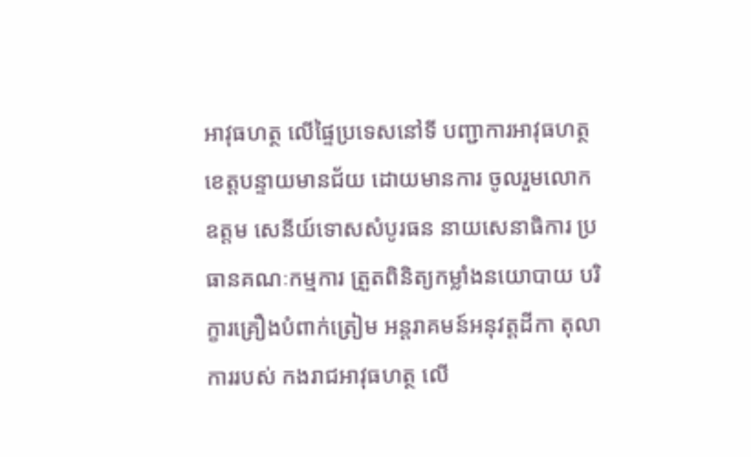អាវុធហត្ថ លើផ្ទៃប្រទេសនៅទី បញ្ជាការអាវុធហត្ថ ខេត្តបន្ទាយមានជ័យ ដោយមានការ ចូលរួមលោកឧត្តម សេនីយ៍ទោសសំបូរធន នាយសេនាធិការ ប្រធានគណៈកម្មការ ត្រួតពិនិត្យកម្លាំងនយោបាយ បរិក្ខារគ្រឿងបំពាក់ត្រៀម អន្តរាគមន៍អនុវត្តដីកា តុលាការរបស់ កងរាជអាវុធហត្ថ លើ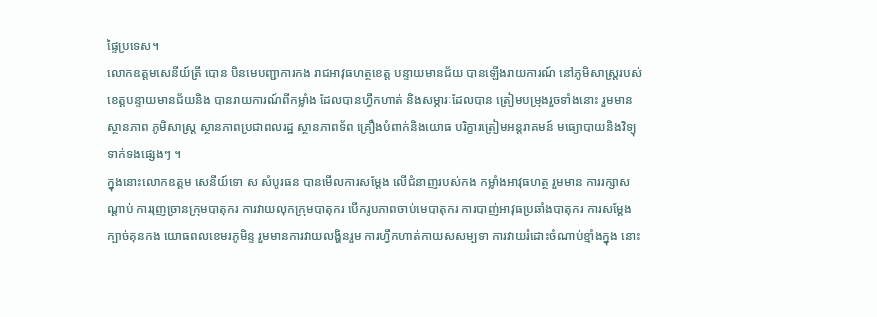ផ្ទៃប្រទេស។
លោកឧត្តមសេនីយ៍ត្រី បោន បិនមេបញ្ជាការកង រាជអាវុធហត្ថខេត្ត បន្ទាយមានជ័យ បានឡើងរាយការណ៍ នៅភូមិសាស្ត្ររបស់ ខេត្តបន្ទាយមានជ័យនិង បានរាយការណ៍ពីកម្លាំង ដែលបានហ្វឹកហាត់ និងសម្ភារៈដែលបាន ត្រៀមបម្រុងរួចទាំងនោះ រួមមានស្ថានភាព ភូមិសាស្ត្រ ស្ថានភាពប្រជាពលរដ្ឋ ស្ថានភាពទ័ព គ្រឿងបំពាក់និងយោធ បរិក្ខារត្រៀមអន្តរាគមន៍ មធ្យោបាយនិងវិទ្យុ ទាក់ទងផ្សេងៗ ។
ក្នុងនោះលោកឧត្តម សេនីយ៍ទោ ស សំបូរធន បានមើលការសម្តែង លើជំនាញរបស់កង កម្លាំងអាវុធហត្ថ រួមមាន ការរក្សាសណ្តាប់ ការរុញច្រានក្រុមបាតុករ ការវាយលុកក្រុមបាតុករ បើករូបភាពចាប់មេបាតុករ ការបាញ់អាវុធប្រឆាំងបាតុករ ការសម្ដែងក្បាច់គុនកង យោធពលខេមរភូមិន្ទ រួមមានការវាយលង្ហិនរួម ការហ្វឹកហាត់កាយសសម្បទា ការវាយរំដោះចំណាប់ខ្មាំងក្នុង នោះ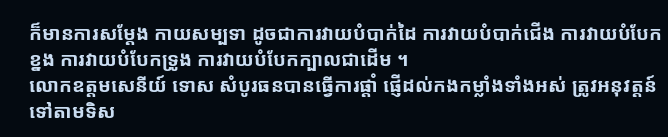ក៏មានការសម្ដែង កាយសម្បទា ដូចជាការវាយបំបាក់ដៃ ការវាយបំបាក់ជើង ការវាយបំបែកខ្នង ការវាយបំបែកទ្រូង ការវាយបំបែកក្បាលជាដើម ។
លោកឧត្តមសេនីយ៍ ទោស សំបូរធនបានធ្វើការផ្តាំ ផ្ញើដល់កងកម្លាំងទាំងអស់ ត្រូវអនុវត្តន៍ទៅតាមទិស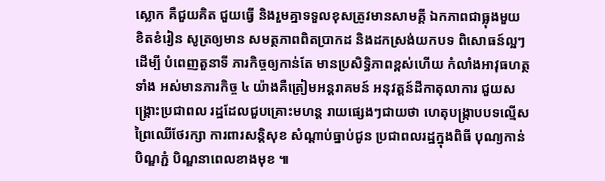ស្លោក គឺជួយគិត ជួយធ្វើ និងរួមគ្នាទទួលខុសត្រូវមានសាមគ្គី ឯកភាពជាធ្លុងមួយ ខិតខំរៀន សូត្រឲ្យមាន សមត្ថភាពពិតប្រាកដ និងដកស្រង់យកបទ ពិសោធន៍ល្អៗ ដើម្បី បំពេញតួនាទី ភារកិច្ចឲ្យកាន់តែ មានប្រសិទិ្ធភាពខ្ពស់ហើយ កំលាំងអាវុធហត្ថទាំង អស់មានភារកិច្ច ៤ យ៉ាងគឺត្រៀមអន្តរាគមន៍ អនុវត្តន៍ដីកាតុលាការ ជួយសង្រ្គោះប្រជាពល រដ្ឋដែលជួបគ្រោះមហន្ត រាយផ្សេងៗជាយថា ហេតុបង្រ្កាបបទល្មើស ព្រៃឈើថែរក្សា ការពារសន្តិសុខ សំណ្តាប់ធ្នាប់ជូន ប្រជាពលរដ្ឋក្នុងពិធី បុណ្យកាន់បិណ្ឌភ្ជំ បិណ្ឌនាពេលខាងមុខ ៕